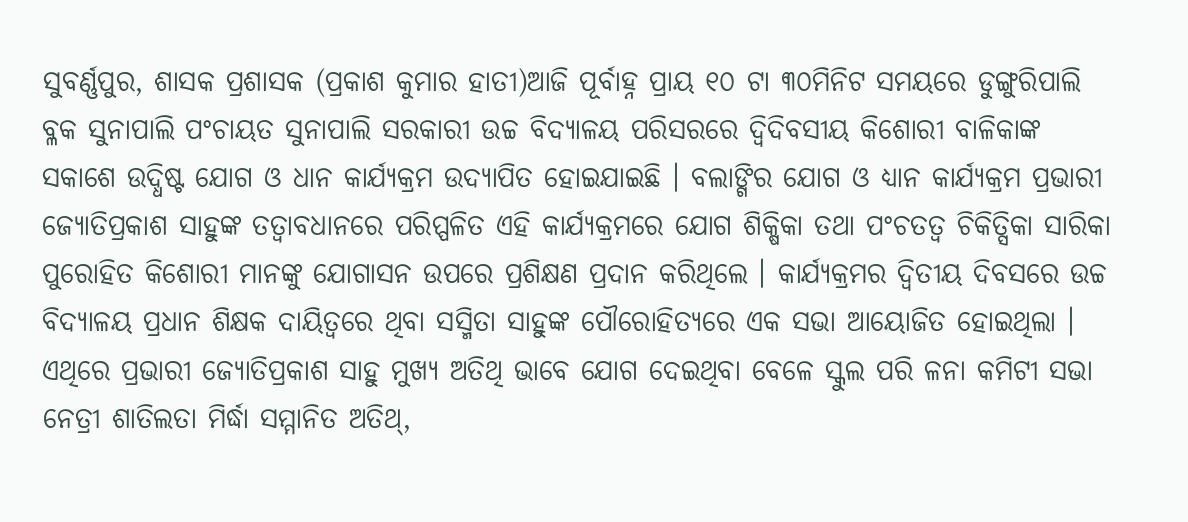ସୁବର୍ଣ୍ଣପୁର, ଶାସକ ପ୍ରଶାସକ (ପ୍ରକାଶ କୁମାର ହାତୀ)ଆଜି ପୂର୍ବାହ୍ନ ପ୍ରାୟ ୧୦ ଟା ୩୦ମିନିଟ ସମୟରେ ଡୁଙ୍ଗୁରିପାଲି ବ୍ଳକ ସୁନାପାଲି ପଂଚାୟତ ସୁନାପାଲି ସରକାରୀ ଉଚ୍ଚ ବିଦ୍ୟାଳୟ ପରିସରରେ ଦ୍ବିଦିବସୀୟ କିଶୋରୀ ବାଳିକାଙ୍କ ସକାଶେ ଉଦ୍ଧିଷ୍ଟ ଯୋଗ ଓ ଧାନ କାର୍ଯ୍ୟକ୍ରମ ଉଦ୍ଯାପିତ ହୋଇଯାଇଛି । ବଲାଙ୍ଗିର ଯୋଗ ଓ ଧ୍ୟାନ କାର୍ଯ୍ୟକ୍ରମ ପ୍ରଭାରୀ ଜ୍ୟୋତିପ୍ରକାଶ ସାହୁଙ୍କ ତତ୍ବାବଧାନରେ ପରିପ୍ପଳିତ ଏହି କାର୍ଯ୍ୟକ୍ରମରେ ଯୋଗ ଶିକ୍ଷିକା ତଥା ପଂଚତତ୍ଵ ଚିକିତ୍ସିକା ସାରିକା ପୁରୋହିତ କିଶୋରୀ ମାନଙ୍କୁ ଯୋଗାସନ ଉପରେ ପ୍ରଶିକ୍ଷଣ ପ୍ରଦାନ କରିଥିଲେ । କାର୍ଯ୍ୟକ୍ରମର ଦ୍ଵିତୀୟ ଦିବସରେ ଉଚ୍ଚ ବିଦ୍ୟାଳୟ ପ୍ରଧାନ ଶିକ୍ଷକ ଦାୟିତ୍ବରେ ଥିବା ସସ୍ମିତା ସାହୁଙ୍କ ପୌରୋହିତ୍ୟରେ ଏକ ସଭା ଆୟୋଜିତ ହୋଇଥିଲା । ଏଥିରେ ପ୍ରଭାରୀ ଜ୍ୟୋତିପ୍ରକାଶ ସାହୁ ମୁଖ୍ୟ ଅତିଥି ଭାବେ ଯୋଗ ଦେଇଥିବା ବେଳେ ସ୍କୁଲ ପରି ଳନା କମିଟୀ ସଭା ନେତ୍ରୀ ଶାତିଲତା ମିର୍ଦ୍ଧା ସମ୍ମାନିତ ଅତିଥ୍,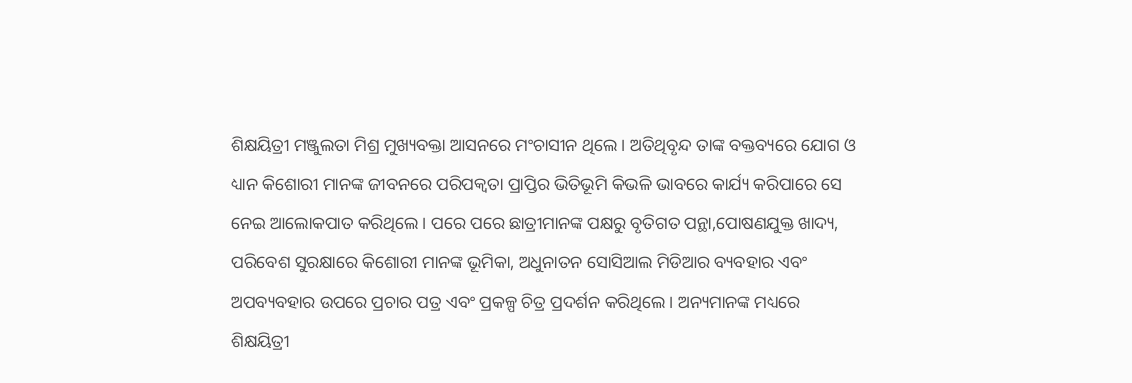ଶିକ୍ଷୟିତ୍ରୀ ମଞ୍ଜୁଲତା ମିଶ୍ର ମୁଖ୍ୟବକ୍ତା ଆସନରେ ମଂଚାସୀନ ଥିଲେ । ଅତିଥିବୃନ୍ଦ ତାଙ୍କ ବକ୍ତବ୍ୟରେ ଯୋଗ ଓ ଧ୍ୟାନ କିଶୋରୀ ମାନଙ୍କ ଜୀବନରେ ପରିପକ୍ଵତା ପ୍ରାପ୍ତିର ଭିତିଭୂମି କିଭଳି ଭାବରେ କାର୍ଯ୍ୟ କରିପାରେ ସେ ନେଇ ଆଲୋକପାତ କରିଥିଲେ । ପରେ ପରେ ଛାତ୍ରୀମାନଙ୍କ ପକ୍ଷରୁ ବୃତିଗତ ପନ୍ଥା,ପୋଷଣଯୁକ୍ତ ଖାଦ୍ୟ, ପରିବେଶ ସୁରକ୍ଷାରେ କିଶୋରୀ ମାନଙ୍କ ଭୂମିକା, ଅଧୁନାତନ ସୋସିଆଲ ମିଡିଆର ବ୍ୟବହାର ଏବଂ ଅପବ୍ୟବହାର ଉପରେ ପ୍ରଚାର ପତ୍ର ଏବଂ ପ୍ରକଳ୍ପ ଚିତ୍ର ପ୍ରଦର୍ଶନ କରିଥିଲେ । ଅନ୍ୟମାନଙ୍କ ମଧ୍ୟରେ ଶିକ୍ଷୟିତ୍ରୀ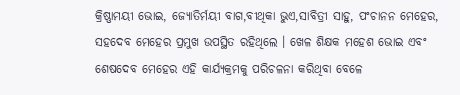କ୍ରିଷ୍ଣାମୟୀ ଭୋଇ, ଜ୍ୟୋତିର୍ମୟୀ ବାଗ,ବୀଥିକା ଭୁଏ,ସାବିତ୍ରୀ ସାହୁ, ପଂଚାନନ ମେହେର, ସହଦେବ ମେହେର ପ୍ରମୁଖ ଉପସ୍ଥିତ ରହିଥିଲେ । ଖେଳ ଶିକ୍ଷକ ମହେଶ ଭୋଇ ଏବଂ ଶେଷଦେବ ମେହେର ଏହି କାର୍ଯ୍ୟକ୍ରମକୁ ପରିଚଳନା କରିଥିବା ବେଳେ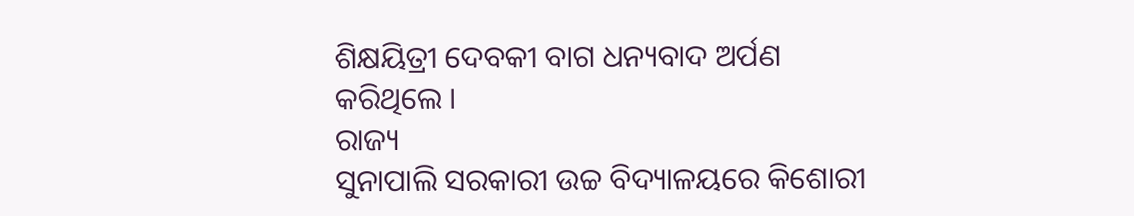ଶିକ୍ଷୟିତ୍ରୀ ଦେବକୀ ବାଗ ଧନ୍ୟବାଦ ଅର୍ପଣ କରିଥିଲେ ।
ରାଜ୍ୟ
ସୁନାପାଲି ସରକାରୀ ଉଚ୍ଚ ବିଦ୍ୟାଳୟରେ କିଶୋରୀ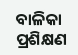ବାଳିକା ପ୍ରଶିକ୍ଷଣ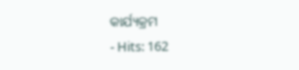କାର୍ଯ୍ୟକ୍ରମ
- Hits: 162